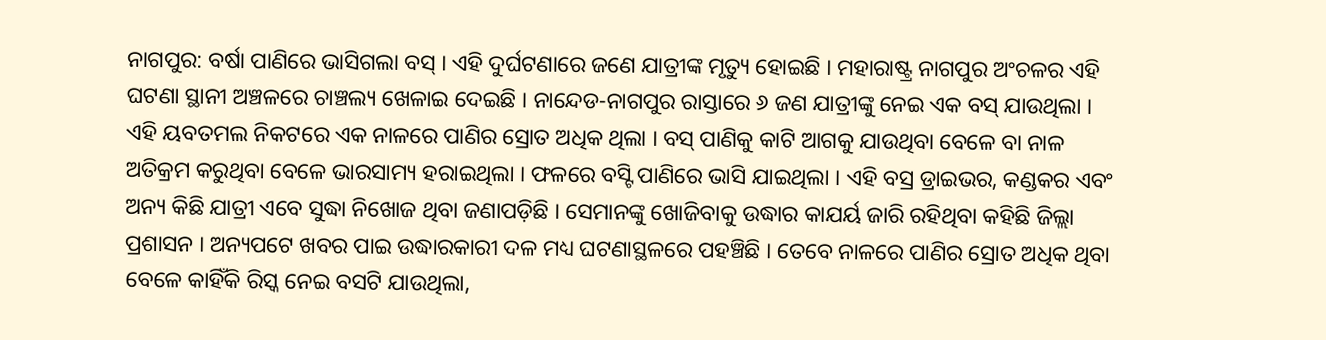ନାଗପୁର: ବର୍ଷା ପାଣିରେ ଭାସିଗଲା ବସ୍ । ଏହି ଦୁର୍ଘଟଣାରେ ଜଣେ ଯାତ୍ରୀଙ୍କ ମୃତ୍ୟୁ ହୋଇଛି । ମହାରାଷ୍ଟ୍ର ନାଗପୁର ଅଂଚଳର ଏହି ଘଟଣା ସ୍ଥାନୀ ଅଞ୍ଚଳରେ ଚାଞ୍ଚଲ୍ୟ ଖେଳାଇ ଦେଇଛି । ନାନ୍ଦେଡ-ନାଗପୁର ରାସ୍ତାରେ ୬ ଜଣ ଯାତ୍ରୀଙ୍କୁ ନେଇ ଏକ ବସ୍ ଯାଉଥିଲା । ଏହି ୟବତମଲ ନିକଟରେ ଏକ ନାଳରେ ପାଣିର ସ୍ରୋତ ଅଧିକ ଥିଲା । ବସ୍ ପାଣିକୁ କାଟି ଆଗକୁ ଯାଉଥିବା ବେଳେ ବା ନାଳ ଅତିକ୍ରମ କରୁଥିବା ବେଳେ ଭାରସାମ୍ୟ ହରାଇଥିଲା । ଫଳରେ ବସ୍ଟି ପାଣିରେ ଭାସି ଯାଇଥିଲା । ଏହି ବସ୍ର ଡ୍ରାଇଭର, କଣ୍ଡକର ଏବଂ ଅନ୍ୟ କିଛି ଯାତ୍ରୀ ଏବେ ସୁଦ୍ଧା ନିଖୋଜ ଥିବା ଜଣାପଡ଼ିଛି । ସେମାନଙ୍କୁ ଖୋଜିବାକୁ ଉଦ୍ଧାର କାଯର୍ୟ ଜାରି ରହିଥିବା କହିଛି ଜିଲ୍ଲା ପ୍ରଶାସନ । ଅନ୍ୟପଟେ ଖବର ପାଇ ଉଦ୍ଧାରକାରୀ ଦଳ ମଧ୍ୟ ଘଟଣାସ୍ଥଳରେ ପହଞ୍ଚିଛି । ତେବେ ନାଳରେ ପାଣିର ସ୍ରୋତ ଅଧିକ ଥିବା ବେଳେ କାହିଁକି ରିସ୍କ ନେଇ ବସଟି ଯାଉଥିଲା,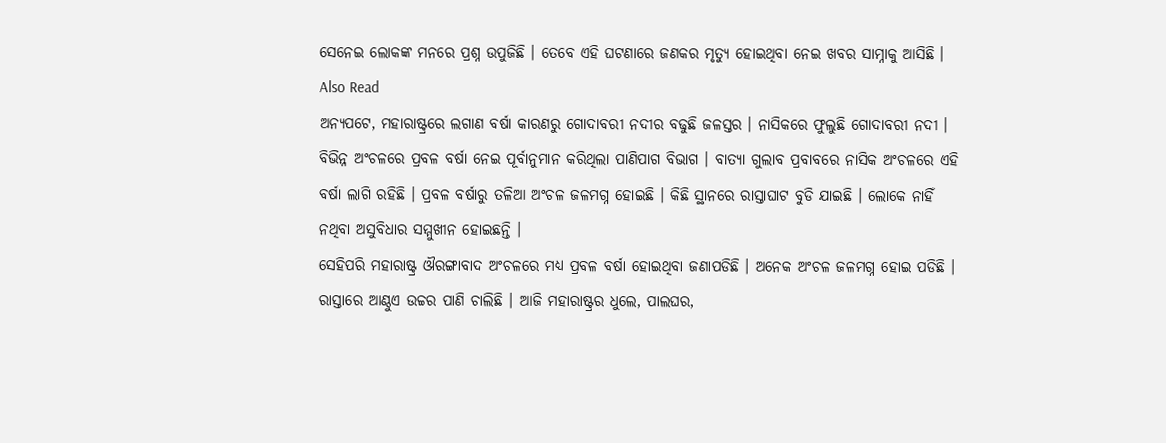ସେନେଇ ଲୋକଙ୍କ ମନରେ ପ୍ରଶ୍ନ ଉପୁଜିଛି । ତେବେ ଏହି ଘଟଣାରେ ଜଣକର ମୃତ୍ୟୁ ହୋଇଥିବା ନେଇ ଖବର ସାମ୍ନାକୁ ଆସିଛି ।
Also Read
ଅନ୍ୟପଟେ, ମହାରାଷ୍ଟ୍ରରେ ଲଗାଣ ବର୍ଷା କାରଣରୁ ଗୋଦାବରୀ ନଦୀର ବଢୁଛି ଜଳସ୍ତର । ନାସିକରେ ଫୁଲୁଛି ଗୋଦାବରୀ ନଦୀ । ବିଭିନ୍ନ ଅଂଚଳରେ ପ୍ରବଳ ବର୍ଷା ନେଇ ପୂର୍ବାନୁମାନ କରିଥିଲା ପାଣିପାଗ ବିଭାଗ । ବାତ୍ୟା ଗୁଲାବ ପ୍ରବାବରେ ନାସିକ ଅଂଚଳରେ ଏହି ବର୍ଷା ଲାଗି ରହିଛି । ପ୍ରବଳ ବର୍ଷାରୁ ତଳିଆ ଅଂଚଳ ଜଳମଗ୍ନ ହୋଇଛି । କିଛି ସ୍ଥାନରେ ରାସ୍ତାଘାଟ ବୁଡି ଯାଇଛି । ଲୋକେ ନାହିଁ ନଥିବା ଅସୁବିଧାର ସମ୍ମୁଖୀନ ହୋଇଛନ୍ତି ।
ସେହିପରି ମହାରାଷ୍ଟ୍ର ଔରଙ୍ଗାବାଦ ଅଂଚଳରେ ମଧ୍ୟ ପ୍ରବଳ ବର୍ଷା ହୋଇଥିବା ଜଣାପଡିଛି । ଅନେକ ଅଂଚଳ ଜଳମଗ୍ନ ହୋଇ ପଡିଛି । ରାସ୍ତାରେ ଆଣ୍ଠୁଏ ଉଚ୍ଚର ପାଣି ଚାଲିଛି । ଆଜି ମହାରାଷ୍ଟ୍ରର ଧୁଲେ, ପାଲଘର,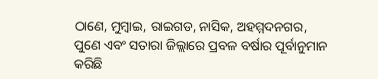ଠାଣେ, ମୁମ୍ବାଇ, ରାଇଗଡ, ନାସିକ, ଅହମ୍ମଦନଗର, ପୁଣେ ଏବଂ ସତାରା ଜିଲ୍ଲାରେ ପ୍ରବଳ ବର୍ଷାର ପୂର୍ବାନୁମାନ କରିଛି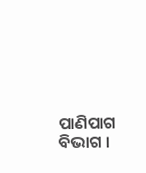ପାଣିପାଗ ବିଭାଗ ।